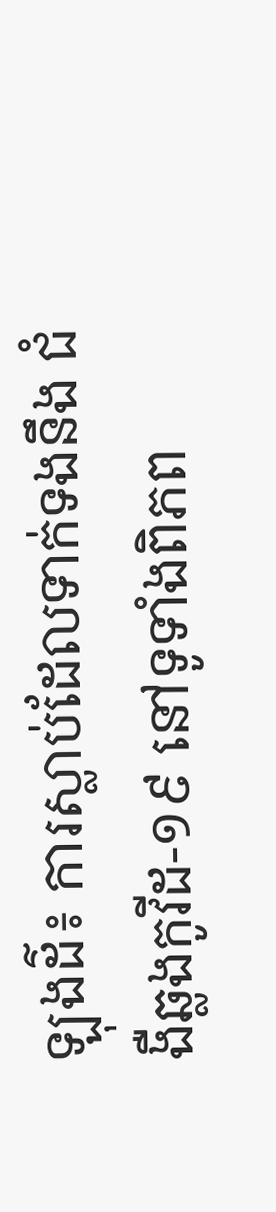ឡុងដ៌៖ ការស្លាប់ដែលទាក់ទងនឹង ជំងឺឆ្លងកូវីដ-១៩ នៅទូទាំងពិភព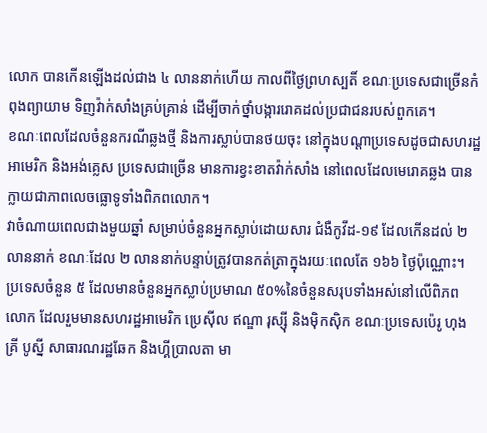លោក បានកើនឡើងដល់ជាង ៤ លាននាក់ហើយ កាលពីថ្ងៃព្រហស្បតិ៍ ខណៈប្រទេសជាច្រើនកំពុងព្យាយាម ទិញវ៉ាក់សាំងគ្រប់គ្រាន់ ដើម្បីចាក់ថ្នាំបង្ការរោគដល់ប្រជាជនរបស់ពួកគេ។
ខណៈពេលដែលចំនួនករណីឆ្លងថ្មី និងការស្លាប់បានថយចុះ នៅក្នុងបណ្តាប្រទេសដូចជាសហរដ្ឋអាមេរិក និងអង់គ្លេស ប្រទេសជាច្រើន មានការខ្វះខាតវ៉ាក់សាំង នៅពេលដែលមេរោគឆ្លង បានក្លាយជាភាពលេចធ្លោទូទាំងពិភពលោក។
វាចំណាយពេលជាងមួយឆ្នាំ សម្រាប់ចំនួនអ្នកស្លាប់ដោយសារ ជំងឺកូវីដ-១៩ ដែលកើនដល់ ២ លាននាក់ ខណៈដែល ២ លាននាក់បន្ទាប់ត្រូវបានកត់ត្រាក្នុងរយៈពេលតែ ១៦៦ ថ្ងៃប៉ុណ្ណោះ។
ប្រទេសចំនួន ៥ ដែលមានចំនួនអ្នកស្លាប់ប្រមាណ ៥០%នៃចំនួនសរុបទាំងអស់នៅលើពិភពលោក ដែលរួមមានសហរដ្ឋអាមេរិក ប្រេស៊ីល ឥណ្ឌា រុស្ស៊ី និងម៉ិកស៊ិក ខណៈប្រទេសប៉េរូ ហុងគ្រី បូស្នី សាធារណរដ្ឋឆែក និងហ្គីប្រាលតា មា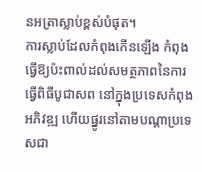នអត្រាស្លាប់ខ្ពស់បំផុត។
ការស្លាប់ដែលកំពុងកើនឡើង កំពុងធ្វើឱ្យប៉ះពាល់ដល់សមត្ថភាពនៃការធ្វើពិធីបូជាសព នៅក្នុងប្រទេសកំពុងអភិវឌ្ឍ ហើយផ្នូរនៅតាមបណ្តាប្រទេសជា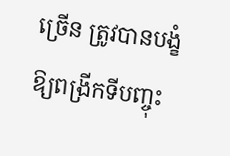ច្រើន ត្រូវបានបង្ខំឱ្យពង្រីកទីបញ្ចុះ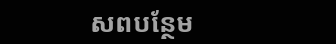សពបន្ថែម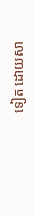ទៀត ដោយសា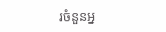រចំនួនអ្ន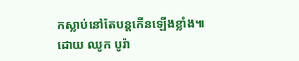កស្លាប់នៅតែបន្ដកើនឡើងខ្លាំង៕ដោយ ឈូក បូរ៉ា